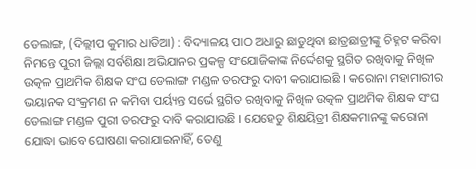ଡେଲାଙ୍ଗ, (ଦିଲ୍ଲୀପ କୁମାର ଧାଡିଆ) : ବିଦ୍ୟାଳୟ ପାଠ ଅଧାରୁ ଛାଡୁଥିବା ଛାତ୍ରଛାତ୍ରୀଙ୍କୁ ଚିହ୍ନଟ କରିବା ନିମନ୍ତେ ପୁରୀ ଜିଲ୍ଲା ସର୍ବଶିକ୍ଷା ଅଭିଯାନର ପ୍ରକଳ୍ପ ସଂଯୋଜିକାଙ୍କ ନିର୍ଦ୍ଦେଶକୁ ସ୍ଥଗିତ ରଖିବାକୁ ନିଖିଳ ଉତ୍କଳ ପ୍ରାଥମିକ ଶିକ୍ଷକ ସଂଘ ଡେଲାଙ୍ଗ ମଣ୍ଡଳ ତରଫରୁ ଦାବୀ କରାଯାଇଛି । କରୋନା ମହାମାରୀର ଭୟାନକ ସଂକ୍ରମଣ ନ କମିବା ପର୍ୟ୍ୟନ୍ତ ସର୍ଭେ ସ୍ଥଗିତ ରଖିବାକୁ ନିଖିଳ ଉତ୍କଳ ପ୍ରାଥମିକ ଶିକ୍ଷକ ସଂଘ ଡେଲାଙ୍ଗ ମଣ୍ଡଳ ପୁରୀ ତରଫରୁ ଦାବି କରାଯାଉଛି । ଯେହେତୁ ଶିକ୍ଷୟିତ୍ରୀ ଶିକ୍ଷକମାନଙ୍କୁ କରୋନା ଯୋଦ୍ଧା ଭାବେ ଘୋଷଣା କରାଯାଇନାହିଁ, ତେଣୁ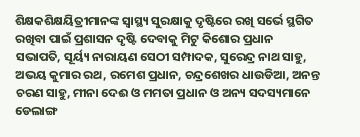ଶିକ୍ଷକଶିକ୍ଷୟିତ୍ରୀମାନଙ୍କ ସ୍ଵାସ୍ଥ୍ୟ ସୁରକ୍ଷାକୁ ଦୃଷ୍ଟିରେ ରଖି ସର୍ଭେ ସ୍ଥଗିତ ରଖିବା ପାଇଁ ପ୍ରଶାସନ ଦୃଷ୍ଟି ଦେବାକୁ ମିଟୁ କିଶୋର ପ୍ରଧାନ ସଭାପତି, ସୂର୍ୟ୍ୟ ନାରାୟଣ ସେଠୀ ସମ୍ପାଦକ, ସୁରେନ୍ଦ୍ର ନାଥ ସାହୁ, ଅଭୟ କୁମାର ରଥ, ରମେଶ ପ୍ରଧାନ, ଚନ୍ଦ୍ରଶେଖର ଧାଉଡିଆ, ଅନନ୍ତ ଚରଣ ସାହୁ, ମୀନା ଦେଈ ଓ ମମତା ପ୍ରଧାନ ଓ ଅନ୍ୟ ସଦସ୍ୟମାନେ ଡେଲାଙ୍ଗ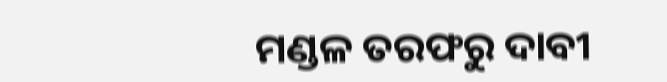ମଣ୍ଡଳ ତରଫରୁ ଦାବୀ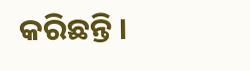କରିଛନ୍ତି ।